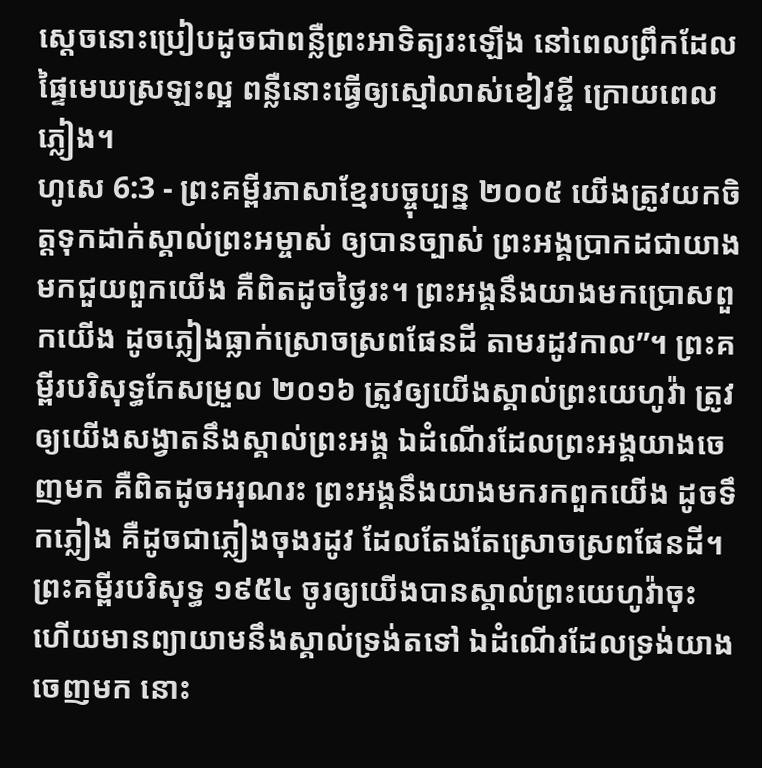ស្ដេចនោះប្រៀបដូចជាពន្លឺព្រះអាទិត្យរះឡើង នៅពេលព្រឹកដែលផ្ទៃមេឃស្រឡះល្អ ពន្លឺនោះធ្វើឲ្យស្មៅលាស់ខៀវខ្ចី ក្រោយពេលភ្លៀង។
ហូសេ 6:3 - ព្រះគម្ពីរភាសាខ្មែរបច្ចុប្បន្ន ២០០៥ យើងត្រូវយកចិត្តទុកដាក់ស្គាល់ព្រះអម្ចាស់ ឲ្យបានច្បាស់ ព្រះអង្គប្រាកដជាយាងមកជួយពួកយើង គឺពិតដូចថ្ងៃរះ។ ព្រះអង្គនឹងយាងមកប្រោសពួកយើង ដូចភ្លៀងធ្លាក់ស្រោចស្រពផែនដី តាមរដូវកាល”។ ព្រះគម្ពីរបរិសុទ្ធកែសម្រួល ២០១៦ ត្រូវឲ្យយើងស្គាល់ព្រះយេហូវ៉ា ត្រូវឲ្យយើងសង្វាតនឹងស្គាល់ព្រះអង្គ ឯដំណើរដែលព្រះអង្គយាងចេញមក គឺពិតដូចអរុណរះ ព្រះអង្គនឹងយាងមករកពួកយើង ដូចទឹកភ្លៀង គឺដូចជាភ្លៀងចុងរដូវ ដែលតែងតែស្រោចស្រពផែនដី។ ព្រះគម្ពីរបរិសុទ្ធ ១៩៥៤ ចូរឲ្យយើងបានស្គាល់ព្រះយេហូវ៉ាចុះ ហើយមានព្យាយាមនឹងស្គាល់ទ្រង់តទៅ ឯដំណើរដែលទ្រង់យាងចេញមក នោះ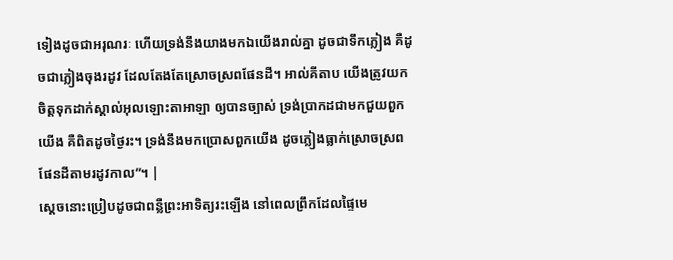ទៀងដូចជាអរុណរៈ ហើយទ្រង់នឹងយាងមកឯយើងរាល់គ្នា ដូចជាទឹកភ្លៀង គឺដូចជាភ្លៀងចុងរដូវ ដែលតែងតែស្រោចស្រពផែនដី។ អាល់គីតាប យើងត្រូវយកចិត្តទុកដាក់ស្គាល់អុលឡោះតាអាឡា ឲ្យបានច្បាស់ ទ្រង់ប្រាកដជាមកជួយពួកយើង គឺពិតដូចថ្ងៃរះ។ ទ្រង់នឹងមកប្រោសពួកយើង ដូចភ្លៀងធ្លាក់ស្រោចស្រពផែនដីតាមរដូវកាល”។ |
ស្ដេចនោះប្រៀបដូចជាពន្លឺព្រះអាទិត្យរះឡើង នៅពេលព្រឹកដែលផ្ទៃមេ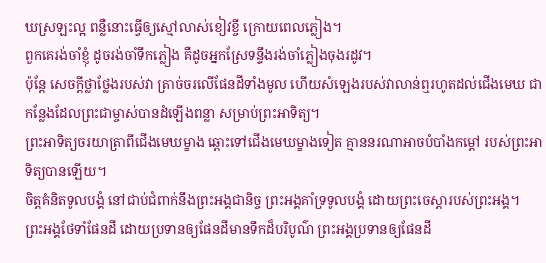ឃស្រឡះល្អ ពន្លឺនោះធ្វើឲ្យស្មៅលាស់ខៀវខ្ចី ក្រោយពេលភ្លៀង។
ពួកគេរង់ចាំខ្ញុំ ដូចរង់ចាំទឹកភ្លៀង គឺដូចអ្នកស្រែទន្ទឹងរង់ចាំភ្លៀងចុងរដូវ។
ប៉ុន្តែ សេចក្ដីថ្លាថ្លែងរបស់វា ត្រាច់ចរលើផែនដីទាំងមូល ហើយសំឡេងរបស់វាលាន់ឮរហូតដល់ជើងមេឃ ជាកន្លែងដែលព្រះជាម្ចាស់បានដំឡើងពន្លា សម្រាប់ព្រះអាទិត្យ។
ព្រះអាទិត្យចរយាត្រាពីជើងមេឃម្ខាង ឆ្ពោះទៅជើងមេឃម្ខាងទៀត គ្មាននរណាអាចបំបាំងកម្ដៅ របស់ព្រះអាទិត្យបានឡើយ។
ចិត្តគំនិតទូលបង្គំ នៅជាប់ជំពាក់នឹងព្រះអង្គជានិច្ច ព្រះអង្គគាំទ្រទូលបង្គំ ដោយព្រះចេស្ដារបស់ព្រះអង្គ។
ព្រះអង្គថែទាំផែនដី ដោយប្រទានឲ្យផែនដីមានទឹកដ៏បរិបូណ៌ ព្រះអង្គប្រទានឲ្យផែនដី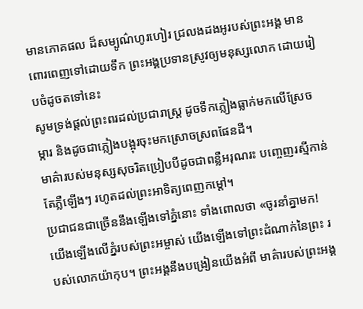មានភោគផល ដ៏សម្បូណ៌ហូរហៀរ ជ្រលងដងអូរបស់ព្រះអង្គ មានពោរពេញទៅដោយទឹក ព្រះអង្គប្រទានស្រូវឲ្យមនុស្សលោក ដោយរៀបចំដូចតទៅនេះ
សូមទ្រង់ផ្ដល់ព្រះពរដល់ប្រជារាស្ត្រ ដូចទឹកភ្លៀងធ្លាក់មកលើស្រែចម្ការ និងដូចជាភ្លៀងបង្អុរចុះមកស្រោចស្រពផែនដី។
មាគ៌ារបស់មនុស្សសុចរិតប្រៀបបីដូចជាពន្លឺអរុណរះ បញ្ចេញរស្មីកាន់តែភ្លឺឡើងៗ រហូតដល់ព្រះអាទិត្យពេញកម្ដៅ។
ប្រជាជនជាច្រើននឹងឡើងទៅភ្នំនោះ ទាំងពោលថា «ចូរនាំគ្នាមក! យើងឡើងលើភ្នំរបស់ព្រះអម្ចាស់ យើងឡើងទៅព្រះដំណាក់នៃព្រះ របស់លោកយ៉ាកុប។ ព្រះអង្គនឹងបង្រៀនយើងអំពី មាគ៌ារបស់ព្រះអង្គ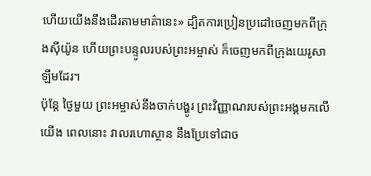ហើយយើងនឹងដើរតាមមាគ៌ានេះ» ដ្បិតការប្រៀនប្រដៅចេញមកពីក្រុងស៊ីយ៉ូន ហើយព្រះបន្ទូលរបស់ព្រះអម្ចាស់ ក៏ចេញមកពីក្រុងយេរូសាឡឹមដែរ។
ប៉ុន្តែ ថ្ងៃមួយ ព្រះអម្ចាស់នឹងចាក់បង្ហូរ ព្រះវិញ្ញាណរបស់ព្រះអង្គមកលើយើង ពេលនោះ វាលរហោស្ថាន នឹងប្រែទៅជាច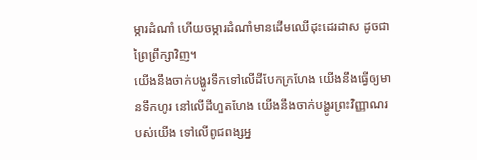ម្ការដំណាំ ហើយចម្ការដំណាំមានដើមឈើដុះដេរដាស ដូចជាព្រៃព្រឹក្សាវិញ។
យើងនឹងចាក់បង្ហូរទឹកទៅលើដីបែកក្រហែង យើងនឹងធ្វើឲ្យមានទឹកហូរ នៅលើដីហួតហែង យើងនឹងចាក់បង្ហូរព្រះវិញ្ញាណរបស់យើង ទៅលើពូជពង្សអ្ន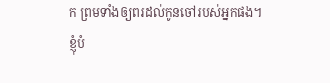ក ព្រមទាំងឲ្យពរដល់កូនចៅរបស់អ្នកផង។
ខ្ញុំបំ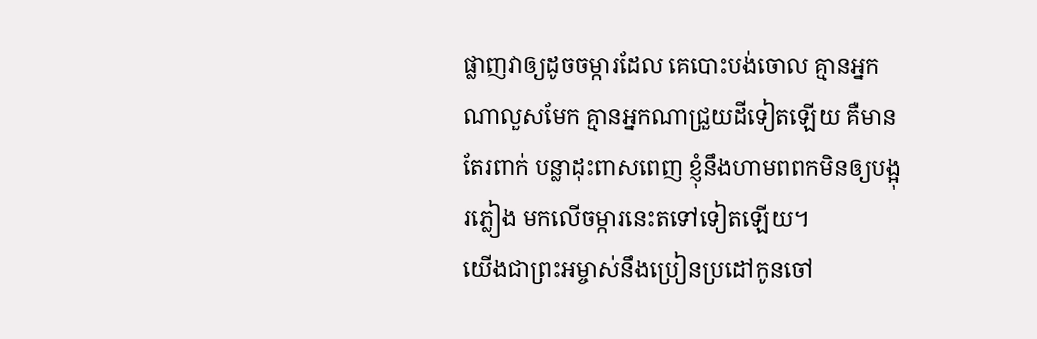ផ្លាញវាឲ្យដូចចម្ការដែល គេបោះបង់ចោល គ្មានអ្នកណាលួសមែក គ្មានអ្នកណាជ្រួយដីទៀតឡើយ គឺមានតែរពាក់ បន្លាដុះពាសពេញ ខ្ញុំនឹងហាមពពកមិនឲ្យបង្អុរភ្លៀង មកលើចម្ការនេះតទៅទៀតឡើយ។
យើងជាព្រះអម្ចាស់នឹងប្រៀនប្រដៅកូនចៅ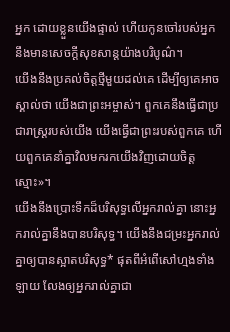អ្នក ដោយខ្លួនយើងផ្ទាល់ ហើយកូនចៅរបស់អ្នក នឹងមានសេចក្ដីសុខសាន្តយ៉ាងបរិបូណ៌។
យើងនឹងប្រគល់ចិត្តថ្មីមួយដល់គេ ដើម្បីឲ្យគេអាចស្គាល់ថា យើងជាព្រះអម្ចាស់។ ពួកគេនឹងធ្វើជាប្រជារាស្ត្ររបស់យើង យើងធ្វើជាព្រះរបស់ពួកគេ ហើយពួកគេនាំគ្នាវិលមករកយើងវិញដោយចិត្តស្មោះ»។
យើងនឹងប្រោះទឹកដ៏បរិសុទ្ធលើអ្នករាល់គ្នា នោះអ្នករាល់គ្នានឹងបានបរិសុទ្ធ។ យើងនឹងជម្រះអ្នករាល់គ្នាឲ្យបានស្អាតបរិសុទ្ធ* ផុតពីអំពើសៅហ្មងទាំងឡាយ លែងឲ្យអ្នករាល់គ្នាជា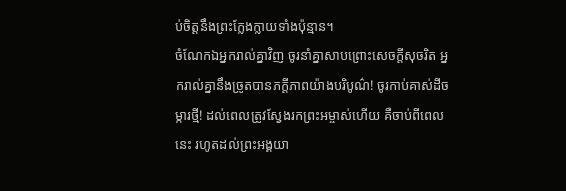ប់ចិត្តនឹងព្រះក្លែងក្លាយទាំងប៉ុន្មាន។
ចំណែកឯអ្នករាល់គ្នាវិញ ចូរនាំគ្នាសាបព្រោះសេចក្ដីសុចរិត អ្នករាល់គ្នានឹងច្រូតបានភក្ដីភាពយ៉ាងបរិបូណ៌! ចូរកាប់គាស់ដីចម្ការថ្មី! ដល់ពេលត្រូវស្វែងរកព្រះអម្ចាស់ហើយ គឺចាប់ពីពេលនេះ រហូតដល់ព្រះអង្គយា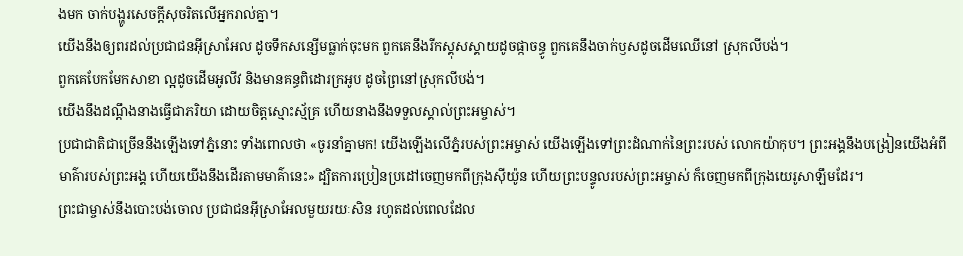ងមក ចាក់បង្ហូរសេចក្ដីសុចរិតលើអ្នករាល់គ្នា។
យើងនឹងឲ្យពរដល់ប្រជាជនអ៊ីស្រាអែល ដូចទឹកសន្សើមធ្លាក់ចុះមក ពួកគេនឹងរីកស្គុសស្គាយដូចផ្កាចន្ធូ ពួកគេនឹងចាក់ឫសដូចដើមឈើនៅ ស្រុកលីបង់។
ពួកគេបែកមែកសាខា ល្អដូចដើមអូលីវ និងមានគន្ធពិដោរក្រអូប ដូចព្រៃនៅស្រុកលីបង់។
យើងនឹងដណ្ដឹងនាងធ្វើជាភរិយា ដោយចិត្តស្មោះស្ម័គ្រ ហើយនាងនឹងទទួលស្គាល់ព្រះអម្ចាស់។
ប្រជាជាតិជាច្រើននឹងឡើងទៅភ្នំនោះ ទាំងពោលថា «ចូរនាំគ្នាមក! យើងឡើងលើភ្នំរបស់ព្រះអម្ចាស់ យើងឡើងទៅព្រះដំណាក់នៃព្រះរបស់ លោកយ៉ាកុប។ ព្រះអង្គនឹងបង្រៀនយើងអំពីមាគ៌ារបស់ព្រះអង្គ ហើយយើងនឹងដើរតាមមាគ៌ានេះ» ដ្បិតការប្រៀនប្រដៅចេញមកពីក្រុងស៊ីយ៉ូន ហើយព្រះបន្ទូលរបស់ព្រះអម្ចាស់ ក៏ចេញមកពីក្រុងយេរូសាឡឹមដែរ។
ព្រះជាម្ចាស់នឹងបោះបង់ចោល ប្រជាជនអ៊ីស្រាអែលមួយរយៈសិន រហូតដល់ពេលដែល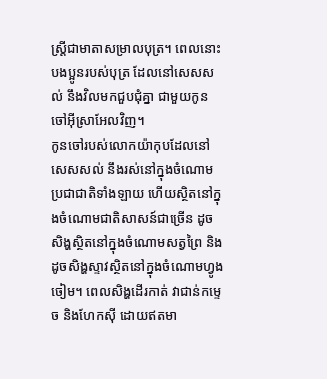ស្ត្រីជាមាតាសម្រាលបុត្រ។ ពេលនោះ បងប្អូនរបស់បុត្រ ដែលនៅសេសសល់ នឹងវិលមកជួបជុំគ្នា ជាមួយកូនចៅអ៊ីស្រាអែលវិញ។
កូនចៅរបស់លោកយ៉ាកុបដែលនៅសេសសល់ នឹងរស់នៅក្នុងចំណោមប្រជាជាតិទាំងឡាយ ហើយស្ថិតនៅក្នុងចំណោមជាតិសាសន៍ជាច្រើន ដូចសិង្ហស្ថិតនៅក្នុងចំណោមសត្វព្រៃ និងដូចសិង្ហស្ទាវស្ថិតនៅក្នុងចំណោមហ្វូងចៀម។ ពេលសិង្ហដើរកាត់ វាជាន់កម្ទេច និងហែកស៊ី ដោយឥតមា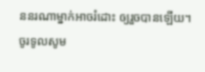ននរណាម្នាក់អាចរំដោះ ឲ្យរួចបានឡើយ។
ចូរទូលសូម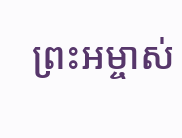ព្រះអម្ចាស់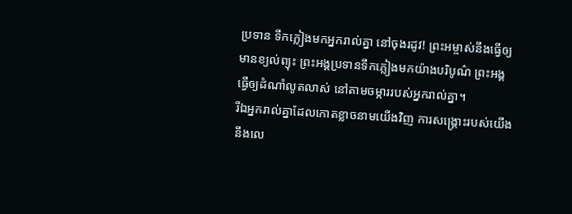ប្រទាន ទឹកភ្លៀងមកអ្នករាល់គ្នា នៅចុងរដូវ! ព្រះអម្ចាស់នឹងធ្វើឲ្យមានខ្យល់ព្យុះ ព្រះអង្គប្រទានទឹកភ្លៀងមកយ៉ាងបរិបូណ៌ ព្រះអង្គធ្វើឲ្យដំណាំលូតលាស់ នៅតាមចម្ការរបស់អ្នករាល់គ្នា។
រីឯអ្នករាល់គ្នាដែលកោតខ្លាចនាមយើងវិញ ការសង្គ្រោះរបស់យើងនឹងលេ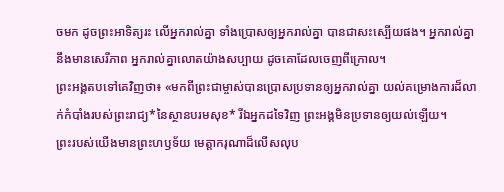ចមក ដូចព្រះអាទិត្យរះ លើអ្នករាល់គ្នា ទាំងប្រោសឲ្យអ្នករាល់គ្នា បានជាសះស្បើយផង។ អ្នករាល់គ្នានឹងមានសេរីភាព អ្នករាល់គ្នាលោតយ៉ាងសប្បាយ ដូចគោដែលចេញពីក្រោល។
ព្រះអង្គតបទៅគេវិញថា៖ «មកពីព្រះជាម្ចាស់បានប្រោសប្រទានឲ្យអ្នករាល់គ្នា យល់គម្រោងការដ៏លាក់កំបាំងរបស់ព្រះរាជ្យ*នៃស្ថានបរមសុខ* រីឯអ្នកដទៃវិញ ព្រះអង្គមិនប្រទានឲ្យយល់ឡើយ។
ព្រះរបស់យើងមានព្រះហឫទ័យ មេត្តាករុណាដ៏លើសលុប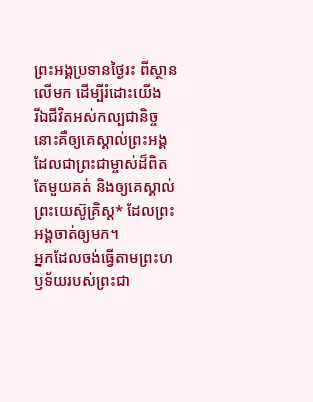ព្រះអង្គប្រទានថ្ងៃរះ ពីស្ថានលើមក ដើម្បីរំដោះយើង
រីឯជីវិតអស់កល្បជានិច្ចនោះគឺឲ្យគេស្គាល់ព្រះអង្គ ដែលជាព្រះជាម្ចាស់ដ៏ពិតតែមួយគត់ និងឲ្យគេស្គាល់ព្រះយេស៊ូគ្រិស្ត* ដែលព្រះអង្គចាត់ឲ្យមក។
អ្នកដែលចង់ធ្វើតាមព្រះហឫទ័យរបស់ព្រះជា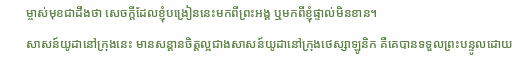ម្ចាស់មុខជាដឹងថា សេចក្ដីដែលខ្ញុំបង្រៀននេះមកពីព្រះអង្គ ឬមកពីខ្ញុំផ្ទាល់មិនខាន។
សាសន៍យូដានៅក្រុងនេះ មានសន្ដានចិត្តល្អជាងសាសន៍យូដានៅក្រុងថេស្សាឡូនិក គឺគេបានទទួលព្រះបន្ទូលដោយ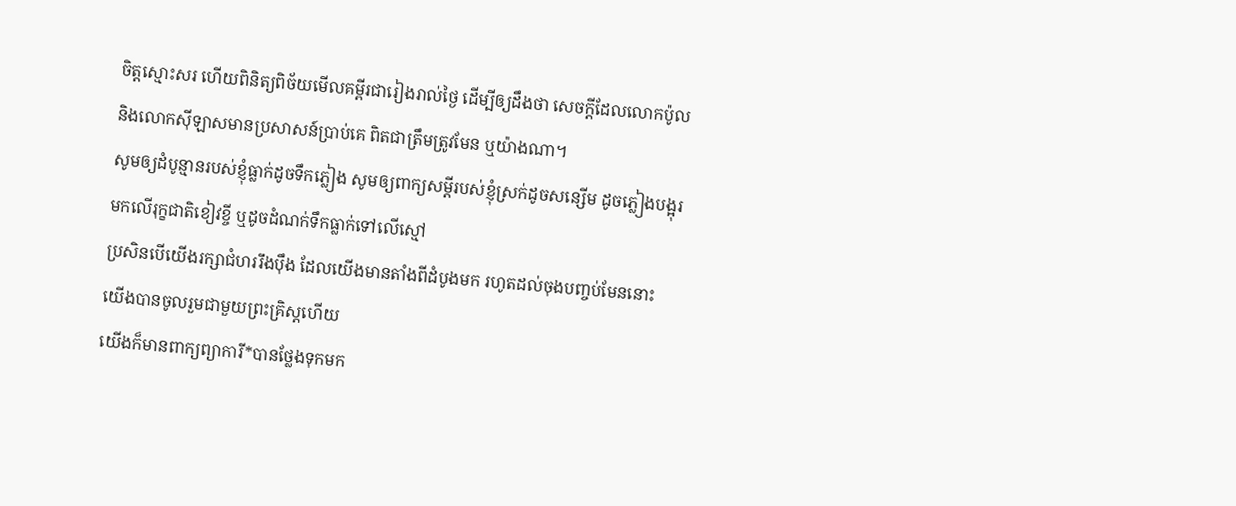ចិត្តស្មោះសរ ហើយពិនិត្យពិច័យមើលគម្ពីរជារៀងរាល់ថ្ងៃ ដើម្បីឲ្យដឹងថា សេចក្ដីដែលលោកប៉ូល និងលោកស៊ីឡាសមានប្រសាសន៍ប្រាប់គេ ពិតជាត្រឹមត្រូវមែន ឬយ៉ាងណា។
សូមឲ្យដំបូន្មានរបស់ខ្ញុំធ្លាក់ដូចទឹកភ្លៀង សូមឲ្យពាក្យសម្ដីរបស់ខ្ញុំស្រក់ដូចសន្សើម ដូចភ្លៀងបង្អុរមកលើរុក្ខជាតិខៀវខ្ចី ឬដូចដំណក់ទឹកធ្លាក់ទៅលើស្មៅ
ប្រសិនបើយើងរក្សាជំហររឹងប៉ឹង ដែលយើងមានតាំងពីដំបូងមក រហូតដល់ចុងបញ្ចប់មែននោះ យើងបានចូលរួមជាមួយព្រះគ្រិស្តហើយ
យើងក៏មានពាក្យព្យាការី*បានថ្លែងទុកមក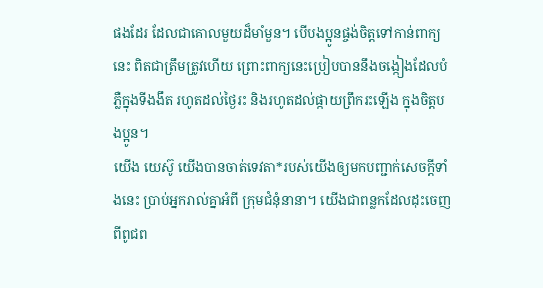ផងដែរ ដែលជាគោលមួយដ៏មាំមួន។ បើបងប្អូនផ្ចង់ចិត្តទៅកាន់ពាក្យនេះ ពិតជាត្រឹមត្រូវហើយ ព្រោះពាក្យនេះប្រៀបបាននឹងចង្កៀងដែលបំភ្លឺក្នុងទីងងឹត រហូតដល់ថ្ងៃរះ និងរហូតដល់ផ្កាយព្រឹករះឡើង ក្នុងចិត្តបងប្អូន។
យើង យេស៊ូ យើងបានចាត់ទេវតា*របស់យើងឲ្យមកបញ្ជាក់សេចក្ដីទាំងនេះ ប្រាប់អ្នករាល់គ្នាអំពី ក្រុមជំនុំនានា។ យើងជាពន្លកដែលដុះចេញពីពូជព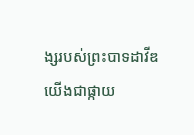ង្សរបស់ព្រះបាទដាវីឌ យើងជាផ្កាយ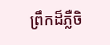ព្រឹកដ៏ភ្លឺចិ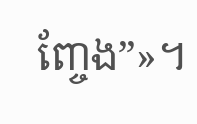ញ្ចែង”»។